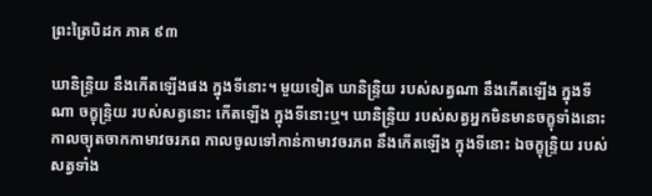ព្រះត្រៃបិដក ភាគ ៩៣

ឃានិន្ទ្រិយ នឹងកើតឡើងផង ក្នុងទីនោះ។ មួយទៀត ឃានិន្ទ្រិយ របស់សត្វណា នឹងកើតឡើង ក្នុងទីណា ចក្ខុន្ទ្រិយ របស់សត្វនោះ កើតឡើង ក្នុងទីនោះឬ។ ឃានិន្ទ្រិយ របស់សត្វអ្នកមិនមានចក្ខុទាំងនោះ កាលច្យុតចាកកាមាវចរភព កាលចូលទៅកាន់កាមាវចរភព នឹងកើតឡើង ក្នុងទីនោះ ឯចក្ខុន្ទ្រិយ របស់សត្វទាំង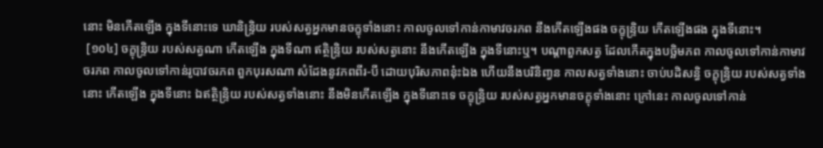នោះ មិនកើតឡើង ក្នុងទីនោះទេ ឃានិន្ទ្រិយ របស់សត្វអ្នកមានចក្ខុទាំងនោះ កាលចូលទៅកាន់កាមាវចរភព នឹងកើតឡើងផង ចក្ខុន្ទ្រិយ កើតឡើងផង ក្នុងទីនោះ។
 [១០៤] ចក្ខុន្ទ្រិយ របស់សត្វណា កើតឡើង ក្នុងទីណា ឥត្ថិន្ទ្រិយ របស់សត្វនោះ នឹងកើតឡើង ក្នុងទីនោះឬ។ បណ្តាពួកសត្វ ដែលកើតក្នុងបច្ឆិមភព កាលចូលទៅកាន់កាមាវចរភព កាលចូលទៅកាន់រូបាវចរភព ពួកបុរសណា សំដែងនូវភពពីរ-បី ដោយបុរិសភាពនុ៎ះឯង ហើយនឹងបរិនិពា្វន កាលសត្វទាំងនោះ ចាប់បដិសន្ធិ ចក្ខុន្ទ្រិយ របស់សត្វទាំងនោះ កើតឡើង ក្នុងទីនោះ ឯឥត្ថិន្ទ្រិយ របស់សត្វទាំងនោះ នឹងមិនកើតឡើង ក្នុងទីនោះទេ ចក្ខុន្ទ្រិយ របស់សត្វអ្នកមានចក្ខុទាំងនោះ ក្រៅនេះ កាលចូលទៅកាន់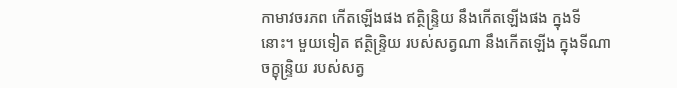កាមាវចរភព កើតឡើងផង ឥត្ថិន្ទ្រិយ នឹងកើតឡើងផង ក្នុងទីនោះ។ មួយទៀត ឥត្ថិន្ទ្រិយ របស់សត្វណា នឹងកើតឡើង ក្នុងទីណា ចក្ខុន្ទ្រិយ របស់សត្វ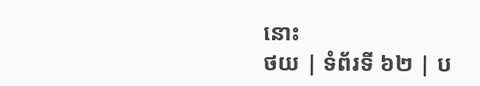នោះ
ថយ | ទំព័រទី ៦២ | ប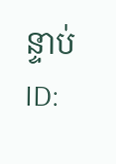ន្ទាប់
ID: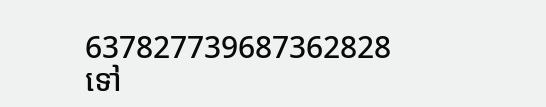637827739687362828
ទៅ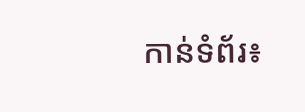កាន់ទំព័រ៖